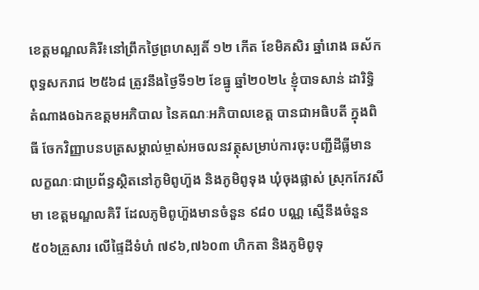ខេត្តមណ្ឌលគិរី៖នៅព្រឹកថ្ងៃព្រហស្បតិ៍ ១២ កើត ខែមិគសិរ ឆ្នាំរោង ឆស័ក ពុទ្ធសករាជ ២៥៦៨ ត្រូវនឹងថ្ងៃទី១២ ខែធ្នូ ឆ្នាំ២០២៤ ខ្ញុំបាទសាន់ ដារិទ្ធិ តំណាងឲឯកឧត្តមអភិបាល នៃគណៈអភិបាលខេត្ត បានជាអធិបតី ក្នុងពិធី ចែកវិញ្ញាបនបត្រសម្គាល់ម្ចាស់អចលនវត្ថុសម្រាប់ការចុះបញ្ជីដីធ្លីមានលក្ខណៈជាប្រព័ន្ធស្ថិតនៅភូមិពូហ៊ួង និងភូមិពូទុង ឃុំចុងផ្លាស់ ស្រុកកែវសីមា ខេត្តមណ្ឌលគិរី ដែលភូមិពូហ៊ួងមានចំនួន ៩៨០ បណ្ណ ស្មើនឹងចំនួន ៥០៦គ្រួសារ លើផ្ទៃដីទំហំ ៧៩៦,៧៦០៣ ហិកតា និងភូមិពូទុ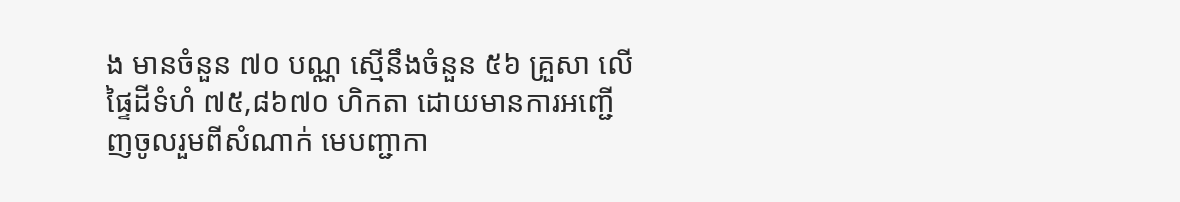ង មានចំនួន ៧០ បណ្ណ ស្មើនឹងចំនួន ៥៦ គ្រួសា លើផ្ទៃដីទំហំ ៧៥,៨៦៧០ ហិកតា ដោយមានការអញ្ជើញចូលរួមពីសំណាក់ មេបញ្ជាកា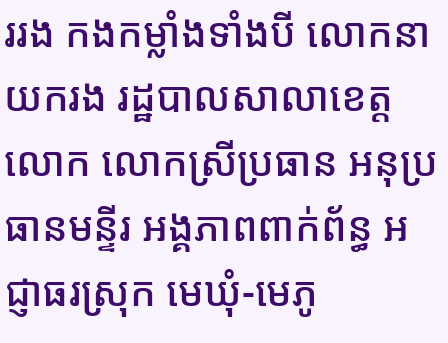ររង កងកម្លាំងទាំងបី លោកនាយករង រដ្ឋបាលសាលាខេត្ត លោក លោកស្រីប្រធាន អនុប្រធានមន្ទីរ អង្គភាពពាក់ព័ន្ធ អជ្ញាធរស្រុក មេឃុំ-មេភូ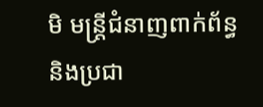មិ មន្ត្រីជំនាញពាក់ព័ន្ធ និងប្រជា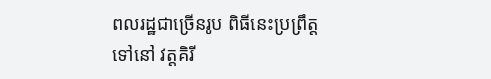ពលរដ្ឋជាច្រើនរូប ពិធីនេះប្រព្រឹត្តទៅនៅ វត្តគិរី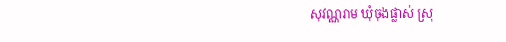សុវណ្ណរាម ឃុំចុងផ្លាស់ ស្រុ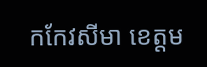កកែវសីមា ខេត្តម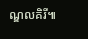ណ្ឌលគិរី៕